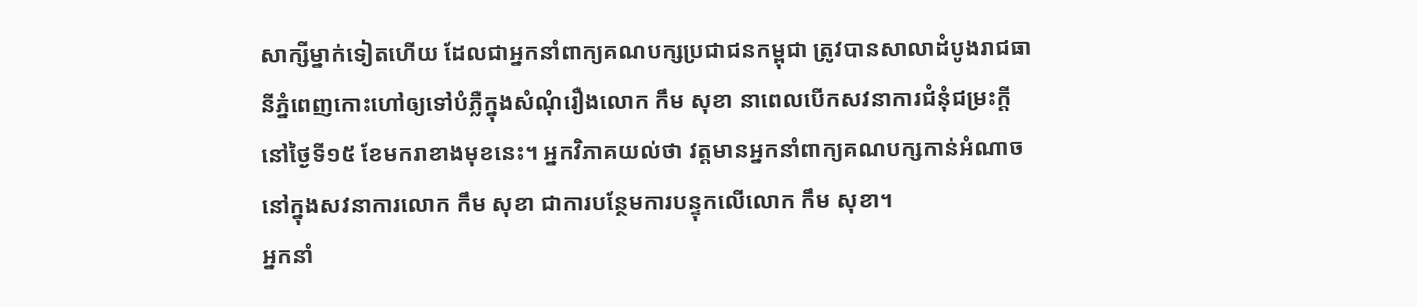សាក្សីម្នាក់ទៀតហើយ ដែលជាអ្នកនាំពាក្យគណបក្សប្រជាជនកម្ពុជា ត្រូវបានសាលាដំបូងរាជធានីភ្នំពេញកោះហៅឲ្យទៅបំភ្លឺក្នុងសំណុំរឿងលោក កឹម សុខា នាពេលបើកសវនាការជំនុំជម្រះក្តី នៅថ្ងៃទី១៥ ខែមករាខាងមុខនេះ។ អ្នកវិភាគយល់ថា វត្តមានអ្នកនាំពាក្យគណបក្សកាន់អំណាចនៅក្នុងសវនាការលោក កឹម សុខា ជាការបន្ថែមការបន្ទុកលើលោក កឹម សុខា។
អ្នកនាំ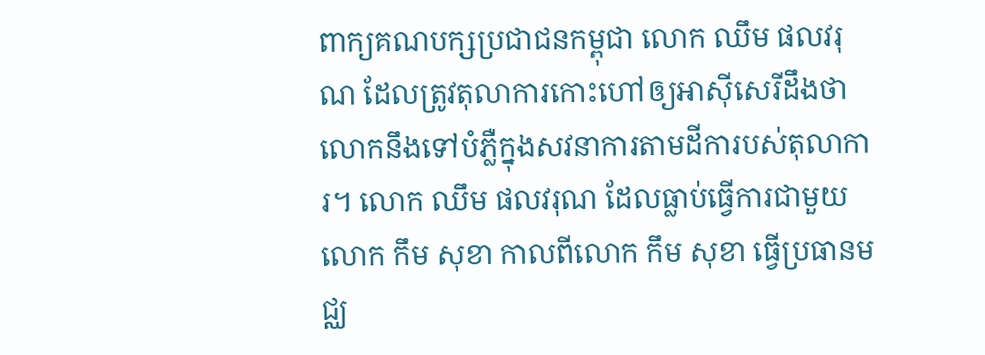ពាក្យគណបក្សប្រជាជនកម្ពុជា លោក ឈឹម ផលវរុណ ដែលត្រូវតុលាការកោះហៅឲ្យអាស៊ីសេរីដឹងថា លោកនឹងទៅបំភ្លឺក្នុងសវនាការតាមដីការបស់តុលាការ។ លោក ឈឹម ផលវរុណ ដែលធ្លាប់ធ្វើការជាមួយលោក កឹម សុខា កាលពីលោក កឹម សុខា ធ្វើប្រធានមជ្ឈ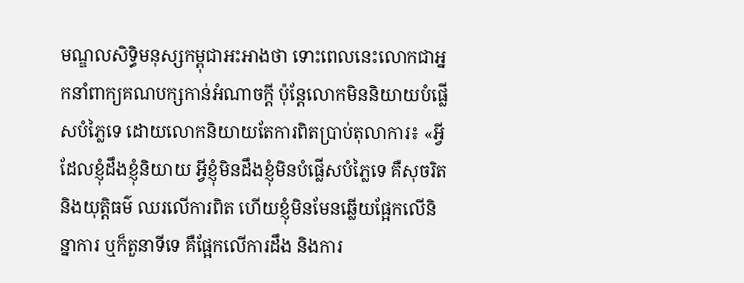មណ្ឌលសិទ្ធិមនុស្សកម្ពុជាអះអាងថា ទោះពេលនេះលោកជាអ្នកនាំពាក្យគណបក្សកាន់អំណាចក្តី ប៉ុន្តែលោកមិននិយាយបំផ្លើសបំភ្លៃទេ ដោយលោកនិយាយតែការពិតប្រាប់តុលាការ៖ «អ្វីដែលខ្ញុំដឹងខ្ញុំនិយាយ អ្វីខ្ញុំមិនដឹងខ្ញុំមិនបំផ្លើសបំភ្លៃទេ គឺសុចរិត និងយុត្តិធម៌ ឈរលើការពិត ហើយខ្ញុំមិនមែនឆ្លើយផ្អែកលើនិន្នាការ ឬក៏តួនាទីទេ គឺផ្អែកលើការដឹង និងការ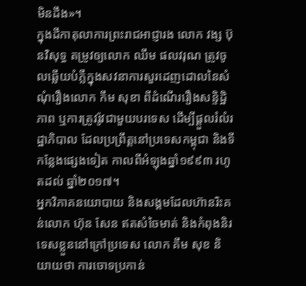មិនដឹង»។
ក្នុងដីកាតុលាការព្រះរាជអាជ្ញារង លោក វង្ស ប៊ុនវិសុទ្ធ តម្រូវឲ្យលោក ឈឹម ផលវរុណ ត្រូវចូលឆ្លើយបំភ្លឺក្នុងសវនាការសួរដេញដោលនៃសំណុំរឿងលោក កឹម សុខា ពីដំណើររឿងសន្ទិដ្ឋិភាព ឬការត្រូវរ៉ូវជាមួយបរទេស ដើម្បីផ្ដួលរំលំរដ្ឋាភិបាល ដែលប្រព្រឹត្តនៅប្រទេសកម្ពុជា និងទីកន្លែងផ្សេងទៀត កាលពីអំឡុងឆ្នាំ១៩៩៣ រហូតដល់ ឆ្នាំ២០១៧។
អ្នកវិភាគនយោបាយ និងសង្គមដែលហ៊ានរិះគន់លោក ហ៊ុន សែន ឥតសំចៃមាត់ និងកំពុងនិរទេសខ្លួននៅក្រៅប្រទេស លោក គឹម សុខ និយាយថា ការចោទប្រកាន់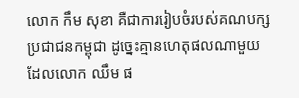លោក កឹម សុខា គឺជាការរៀបចំរបស់គណបក្សប្រជាជនកម្ពុជា ដូច្នេះគ្មានហេតុផលណាមួយដែលលោក ឈឹម ផ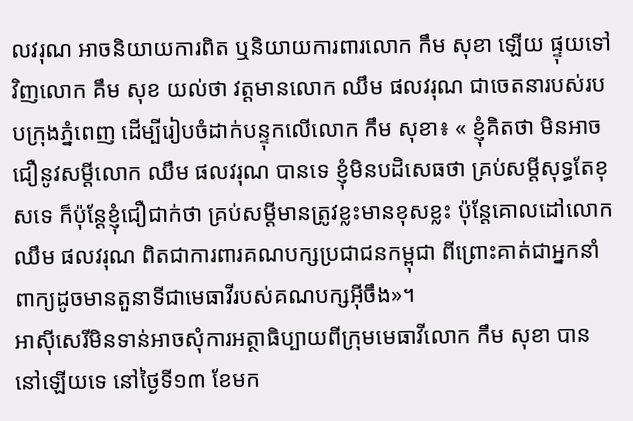លវរុណ អាចនិយាយការពិត ឬនិយាយការពារលោក កឹម សុខា ឡើយ ផ្ទុយទៅវិញលោក គឹម សុខ យល់ថា វត្តមានលោក ឈឹម ផលវរុណ ជាចេតនារបស់របបក្រុងភ្នំពេញ ដើម្បីរៀបចំដាក់បន្ទុកលើលោក កឹម សុខា៖ « ខ្ញុំគិតថា មិនអាចជឿនូវសម្ដីលោក ឈឹម ផលវរុណ បានទេ ខ្ញុំមិនបដិសេធថា គ្រប់សម្ដីសុទ្ធតែខុសទេ ក៏ប៉ុន្តែខ្ញុំជឿជាក់ថា គ្រប់សម្ដីមានត្រូវខ្លះមានខុសខ្លះ ប៉ុន្តែគោលដៅលោក ឈឹម ផលវរុណ ពិតជាការពារគណបក្សប្រជាជនកម្ពុជា ពីព្រោះគាត់ជាអ្នកនាំពាក្យដូចមានតួនាទីជាមេធាវីរបស់គណបក្សអ៊ីចឹង»។
អាស៊ីសេរីមិនទាន់អាចសុំការអត្ថាធិប្បាយពីក្រុមមេធាវីលោក កឹម សុខា បាននៅឡើយទេ នៅថ្ងៃទី១៣ ខែមក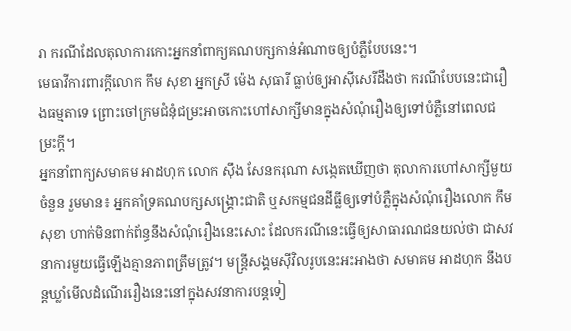រា ករណីដែលតុលាការកោះអ្នកនាំពាក្យគណបក្សកាន់អំណាចឲ្យបំភ្លឺបែបនេះ។
មេធាវីការពារក្តីលោក កឹម សុខា អ្នកស្រី ម៉េង សុធារី ធ្លាប់ឲ្យអាស៊ីសេរីដឹងថា ករណីបែបនេះជារឿងធម្មតាទេ ព្រោះចៅក្រមជំនុំជម្រះអាចកោះហៅសាក្សីមានក្នុងសំណុំរឿងឲ្យទៅបំភ្លឺនៅពេលជម្រះក្តី។
អ្នកនាំពាក្យសមាគម អាដហុក លោក ស៊ឹង សែនករុណា សង្កេតឃើញថា តុលាការហៅសាក្សីមួយចំនួន រួមមាន៖ អ្នកគាំទ្រគណបក្សសង្គ្រោះជាតិ ឬសកម្មជនដីធ្លីឲ្យទៅបំភ្លឺក្នុងសំណុំរឿងលោក កឹម សុខា ហាក់មិនពាក់ព័ន្ធនឹងសំណុំរឿងនេះសោះ ដែលករណីនេះធ្វើឲ្យសាធារណជនយល់ថា ជាសវនាការមួយធ្វើឡើងគ្មានភាពត្រឹមត្រូវ។ មន្រ្តីសង្គមស៊ីវិលរូបនេះអះអាងថា សមាគម អាដហុក នឹងបន្តឃ្លាំមើលដំណើររឿងនេះនៅក្នុងសវនាការបន្តទៀ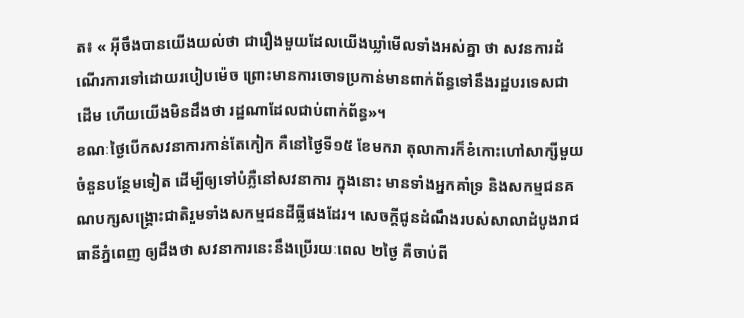ត៖ « អ៊ីចឹងបានយើងយល់ថា ជារឿងមួយដែលយើងឃ្លាំមើលទាំងអស់គ្នា ថា សវនការដំណើរការទៅដោយរបៀបម៉េច ព្រោះមានការចោទប្រកាន់មានពាក់ព័ន្ធទៅនឹងរដ្ឋបរទេសជាដើម ហើយយើងមិនដឹងថា រដ្ឋណាដែលជាប់ពាក់ព័ន្ធ»។
ខណៈថ្ងៃបើកសវនាការកាន់តែកៀក គឺនៅថ្ងៃទី១៥ ខែមករា តុលាការក៏ខំកោះហៅសាក្សីមួយចំនួនបន្ថែមទៀត ដើម្បីឲ្យទៅបំភ្លឺនៅសវនាការ ក្នុងនោះ មានទាំងអ្នកគាំទ្រ និងសកម្មជនគណបក្សសង្គ្រោះជាតិរួមទាំងសកម្មជនដីធ្លីផងដែរ។ សេចក្តីជូនដំណឹងរបស់សាលាដំបូងរាជធានីភ្នំពេញ ឲ្យដឹងថា សវនាការនេះនឹងប្រើរយៈពេល ២ថ្ងៃ គឺចាប់ពី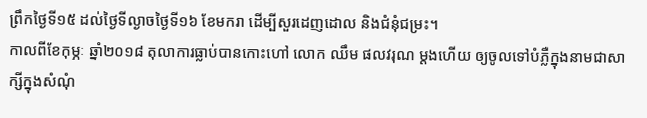ព្រឹកថ្ងៃទី១៥ ដល់ថ្ងៃទីល្ងាចថ្ងៃទី១៦ ខែមករា ដើម្បីសួរដេញដោល និងជំនុំជម្រះ។
កាលពីខែកុម្ភៈ ឆ្នាំ២០១៨ តុលាការធ្លាប់បានកោះហៅ លោក ឈឹម ផលវរុណ ម្ដងហើយ ឲ្យចូលទៅបំភ្លឺក្នុងនាមជាសាក្សីក្នុងសំណុំ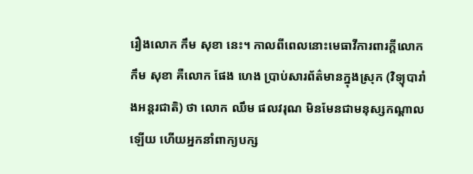រឿងលោក កឹម សុខា នេះ។ កាលពីពេលនោះមេធាវីការពារក្តីលោក កឹម សុខា គឺលោក ផែង ហេង ប្រាប់សារព័ត៌មានក្នុងស្រុក (វិទ្យុបារាំងអន្តរជាតិ) ថា លោក ឈឹម ផលវរុណ មិនមែនជាមនុស្សកណ្ដាលឡើយ ហើយអ្នកនាំពាក្យបក្ស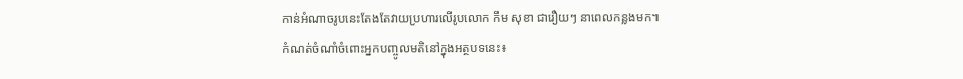កាន់អំណាចរូបនេះតែងតែវាយប្រហារលើរូបលោក កឹម សុខា ជារឿយៗ នាពេលកន្លងមក៕
កំណត់ចំណាំចំពោះអ្នកបញ្ចូលមតិនៅក្នុងអត្ថបទនេះ៖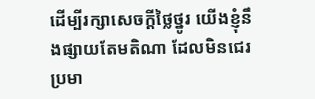ដើម្បីរក្សាសេចក្ដីថ្លៃថ្នូរ យើងខ្ញុំនឹងផ្សាយតែមតិណា ដែលមិនជេរប្រមា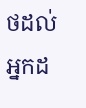ថដល់អ្នកដ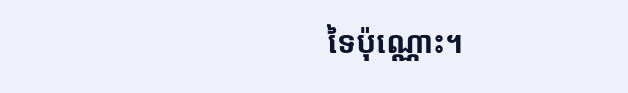ទៃប៉ុណ្ណោះ។